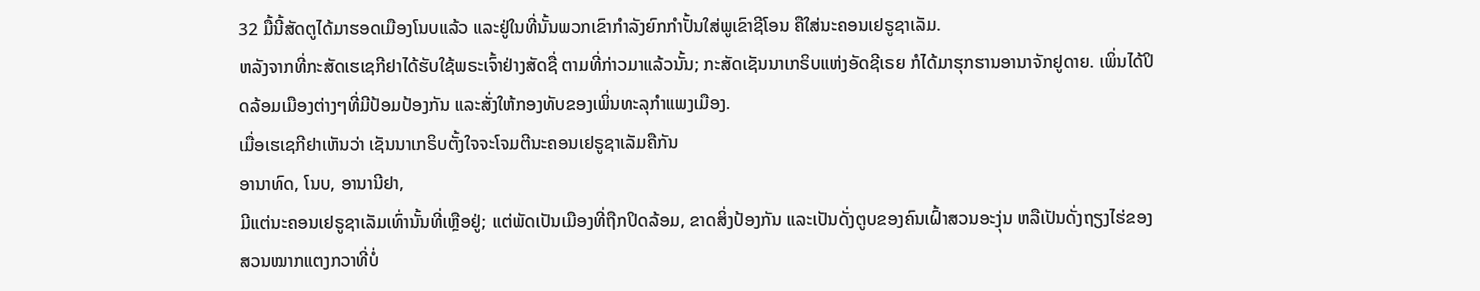32 ມື້ນີ້ສັດຕູໄດ້ມາຮອດເມືອງໂນບແລ້ວ ແລະຢູ່ໃນທີ່ນັ້ນພວກເຂົາກຳລັງຍົກກຳປັ້ນໃສ່ພູເຂົາຊີໂອນ ຄືໃສ່ນະຄອນເຢຣູຊາເລັມ.
ຫລັງຈາກທີ່ກະສັດເຮເຊກີຢາໄດ້ຮັບໃຊ້ພຣະເຈົ້າຢ່າງສັດຊື່ ຕາມທີ່ກ່າວມາແລ້ວນັ້ນ; ກະສັດເຊັນນາເກຣິບແຫ່ງອັດຊີເຣຍ ກໍໄດ້ມາຮຸກຮານອານາຈັກຢູດາຍ. ເພິ່ນໄດ້ປິດລ້ອມເມືອງຕ່າງໆທີ່ມີປ້ອມປ້ອງກັນ ແລະສັ່ງໃຫ້ກອງທັບຂອງເພິ່ນທະລຸກຳແພງເມືອງ.
ເມື່ອເຮເຊກີຢາເຫັນວ່າ ເຊັນນາເກຣິບຕັ້ງໃຈຈະໂຈມຕີນະຄອນເຢຣູຊາເລັມຄືກັນ
ອານາທົດ, ໂນບ, ອານານີຢາ,
ມີແຕ່ນະຄອນເຢຣູຊາເລັມເທົ່ານັ້ນທີ່ເຫຼືອຢູ່; ແຕ່ພັດເປັນເມືອງທີ່ຖືກປິດລ້ອມ, ຂາດສິ່ງປ້ອງກັນ ແລະເປັນດັ່ງຕູບຂອງຄົນເຝົ້າສວນອະງຸ່ນ ຫລືເປັນດັ່ງຖຽງໄຮ່ຂອງສວນໝາກແຕງກວາທີ່ບໍ່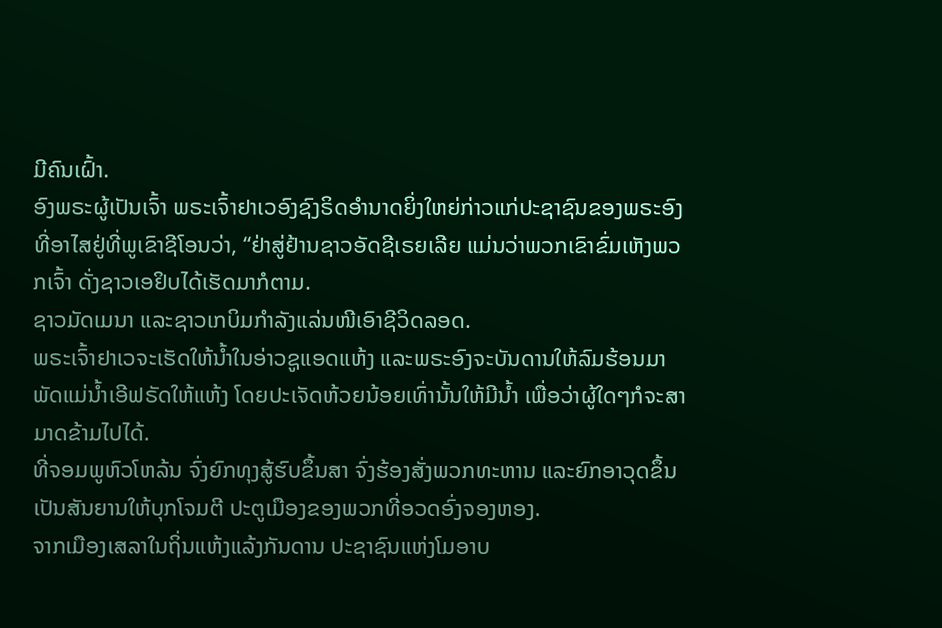ມີຄົນເຝົ້າ.
ອົງພຣະຜູ້ເປັນເຈົ້າ ພຣະເຈົ້າຢາເວອົງຊົງຣິດອຳນາດຍິ່ງໃຫຍ່ກ່າວແກ່ປະຊາຊົນຂອງພຣະອົງ ທີ່ອາໄສຢູ່ທີ່ພູເຂົາຊີໂອນວ່າ, “ຢ່າສູ່ຢ້ານຊາວອັດຊີເຣຍເລີຍ ແມ່ນວ່າພວກເຂົາຂົ່ມເຫັງພວກເຈົ້າ ດັ່ງຊາວເອຢິບໄດ້ເຮັດມາກໍຕາມ.
ຊາວມັດເມນາ ແລະຊາວເກບິມກຳລັງແລ່ນໜີເອົາຊີວິດລອດ.
ພຣະເຈົ້າຢາເວຈະເຮັດໃຫ້ນໍ້າໃນອ່າວຊູແອດແຫ້ງ ແລະພຣະອົງຈະບັນດານໃຫ້ລົມຮ້ອນມາພັດແມ່ນໍ້າເອີຟຣັດໃຫ້ແຫ້ງ ໂດຍປະເຈັດຫ້ວຍນ້ອຍເທົ່ານັ້ນໃຫ້ມີນໍ້າ ເພື່ອວ່າຜູ້ໃດໆກໍຈະສາມາດຂ້າມໄປໄດ້.
ທີ່ຈອມພູຫົວໂຫລ້ນ ຈົ່ງຍົກທຸງສູ້ຮົບຂຶ້ນສາ ຈົ່ງຮ້ອງສັ່ງພວກທະຫານ ແລະຍົກອາວຸດຂຶ້ນເປັນສັນຍານໃຫ້ບຸກໂຈມຕີ ປະຕູເມືອງຂອງພວກທີ່ອວດອົ່ງຈອງຫອງ.
ຈາກເມືອງເສລາໃນຖິ່ນແຫ້ງແລ້ງກັນດານ ປະຊາຊົນແຫ່ງໂມອາບ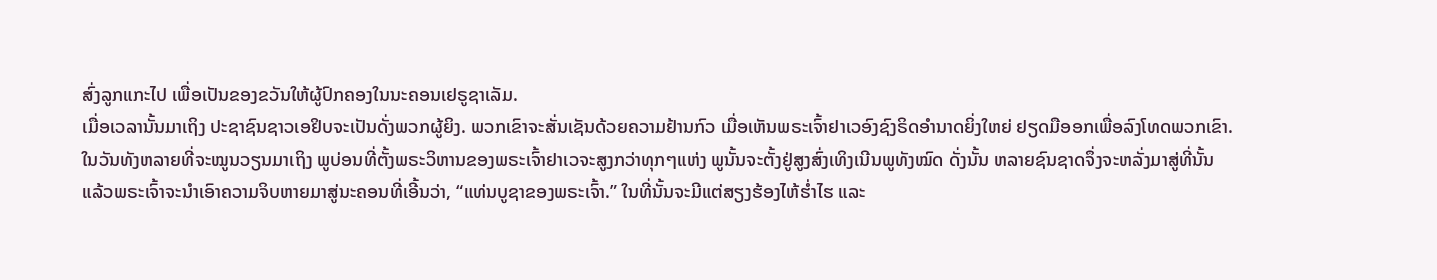ສົ່ງລູກແກະໄປ ເພື່ອເປັນຂອງຂວັນໃຫ້ຜູ້ປົກຄອງໃນນະຄອນເຢຣູຊາເລັມ.
ເມື່ອເວລານັ້ນມາເຖິງ ປະຊາຊົນຊາວເອຢິບຈະເປັນດັ່ງພວກຜູ້ຍິງ. ພວກເຂົາຈະສັ່ນເຊັນດ້ວຍຄວາມຢ້ານກົວ ເມື່ອເຫັນພຣະເຈົ້າຢາເວອົງຊົງຣິດອຳນາດຍິ່ງໃຫຍ່ ຢຽດມືອອກເພື່ອລົງໂທດພວກເຂົາ.
ໃນວັນທັງຫລາຍທີ່ຈະໝູນວຽນມາເຖິງ ພູບ່ອນທີ່ຕັ້ງພຣະວິຫານຂອງພຣະເຈົ້າຢາເວຈະສູງກວ່າທຸກໆແຫ່ງ ພູນັ້ນຈະຕັ້ງຢູ່ສູງສົ່ງເທິງເນີນພູທັງໝົດ ດັ່ງນັ້ນ ຫລາຍຊົນຊາດຈຶ່ງຈະຫລັ່ງມາສູ່ທີ່ນັ້ນ
ແລ້ວພຣະເຈົ້າຈະນຳເອົາຄວາມຈິບຫາຍມາສູ່ນະຄອນທີ່ເອີ້ນວ່າ, “ແທ່ນບູຊາຂອງພຣະເຈົ້າ.” ໃນທີ່ນັ້ນຈະມີແຕ່ສຽງຮ້ອງໄຫ້ຮໍ່າໄຮ ແລະ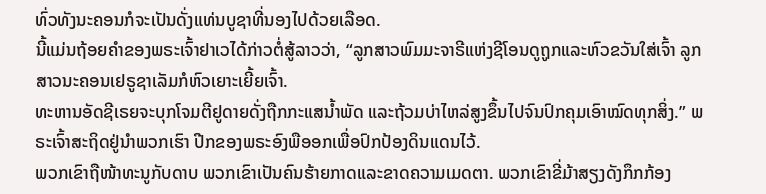ທົ່ວທັງນະຄອນກໍຈະເປັນດັ່ງແທ່ນບູຊາທີ່ນອງໄປດ້ວຍເລືອດ.
ນີ້ແມ່ນຖ້ອຍຄຳຂອງພຣະເຈົ້າຢາເວໄດ້ກ່າວຕໍ່ສູ້ລາວວ່າ, “ລູກສາວພົມມະຈາຣີແຫ່ງຊີໂອນດູຖູກແລະຫົວຂວັນໃສ່ເຈົ້າ ລູກສາວນະຄອນເຢຣູຊາເລັມກໍຫົວເຍາະເຍີ້ຍເຈົ້າ.
ທະຫານອັດຊີເຣຍຈະບຸກໂຈມຕີຢູດາຍດັ່ງຖືກກະແສນໍ້າພັດ ແລະຖ້ວມບ່າໄຫລ່ສູງຂຶ້ນໄປຈົນປົກຄຸມເອົາໝົດທຸກສິ່ງ.” ພຣະເຈົ້າສະຖິດຢູ່ນຳພວກເຮົາ ປີກຂອງພຣະອົງພືອອກເພື່ອປົກປ້ອງດິນແດນໄວ້.
ພວກເຂົາຖືໜ້າທະນູກັບດາບ ພວກເຂົາເປັນຄົນຮ້າຍກາດແລະຂາດຄວາມເມດຕາ. ພວກເຂົາຂີ່ມ້າສຽງດັງກຶກກ້ອງ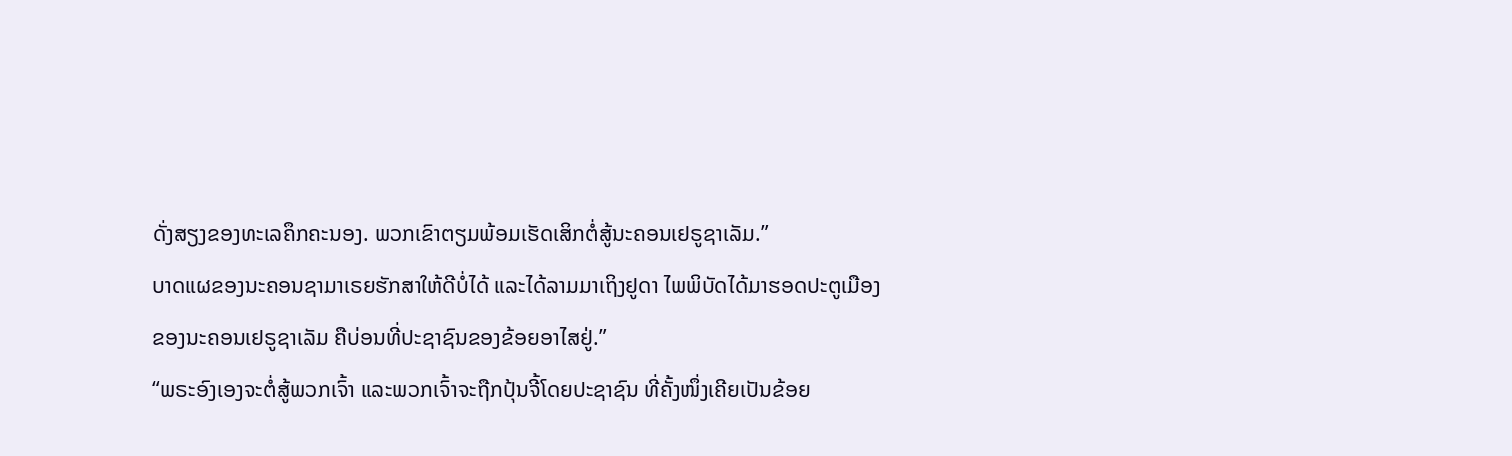ດັ່ງສຽງຂອງທະເລຄຶກຄະນອງ. ພວກເຂົາຕຽມພ້ອມເຮັດເສິກຕໍ່ສູ້ນະຄອນເຢຣູຊາເລັມ.”
ບາດແຜຂອງນະຄອນຊາມາເຣຍຮັກສາໃຫ້ດີບໍ່ໄດ້ ແລະໄດ້ລາມມາເຖິງຢູດາ ໄພພິບັດໄດ້ມາຮອດປະຕູເມືອງຂອງນະຄອນເຢຣູຊາເລັມ ຄືບ່ອນທີ່ປະຊາຊົນຂອງຂ້ອຍອາໄສຢູ່.”
“ພຣະອົງເອງຈະຕໍ່ສູ້ພວກເຈົ້າ ແລະພວກເຈົ້າຈະຖືກປຸ້ນຈີ້ໂດຍປະຊາຊົນ ທີ່ຄັ້ງໜຶ່ງເຄີຍເປັນຂ້ອຍ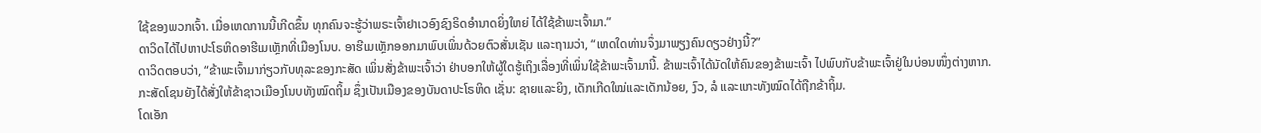ໃຊ້ຂອງພວກເຈົ້າ. ເມື່ອເຫດການນີ້ເກີດຂຶ້ນ ທຸກຄົນຈະຮູ້ວ່າພຣະເຈົ້າຢາເວອົງຊົງຣິດອຳນາດຍິ່ງໃຫຍ່ ໄດ້ໃຊ້ຂ້າພະເຈົ້າມາ.”
ດາວິດໄດ້ໄປຫາປະໂຣຫິດອາຮີເມເຫຼັກທີ່ເມືອງໂນບ. ອາຮີເມເຫຼັກອອກມາພົບເພິ່ນດ້ວຍຕົວສັ່ນເຊັນ ແລະຖາມວ່າ, “ເຫດໃດທ່ານຈຶ່ງມາພຽງຄົນດຽວຢ່າງນີ້?”
ດາວິດຕອບວ່າ, “ຂ້າພະເຈົ້າມາກ່ຽວກັບທຸລະຂອງກະສັດ ເພິ່ນສັ່ງຂ້າພະເຈົ້າວ່າ ຢ່າບອກໃຫ້ຜູ້ໃດຮູ້ເຖິງເລື່ອງທີ່ເພິ່ນໃຊ້ຂ້າພະເຈົ້າມານີ້. ຂ້າພະເຈົ້າໄດ້ນັດໃຫ້ຄົນຂອງຂ້າພະເຈົ້າ ໄປພົບກັບຂ້າພະເຈົ້າຢູ່ໃນບ່ອນໜຶ່ງຕ່າງຫາກ.
ກະສັດໂຊນຍັງໄດ້ສັ່ງໃຫ້ຂ້າຊາວເມືອງໂນບທັງໝົດຖິ້ມ ຊຶ່ງເປັນເມືອງຂອງບັນດາປະໂຣຫິດ ເຊັ່ນ: ຊາຍແລະຍິງ, ເດັກເກີດໃໝ່ແລະເດັກນ້ອຍ, ງົວ, ລໍ ແລະແກະທັງໝົດໄດ້ຖືກຂ້າຖິ້ມ.
ໂດເອັກ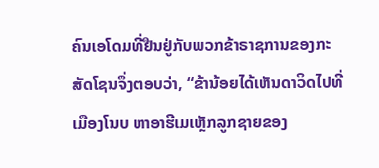ຄົນເອໂດມທີ່ຢືນຢູ່ກັບພວກຂ້າຣາຊການຂອງກະສັດໂຊນຈຶ່ງຕອບວ່າ, “ຂ້ານ້ອຍໄດ້ເຫັນດາວິດໄປທີ່ເມືອງໂນບ ຫາອາຮີເມເຫຼັກລູກຊາຍຂອງ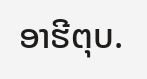ອາຮີຕຸບ.